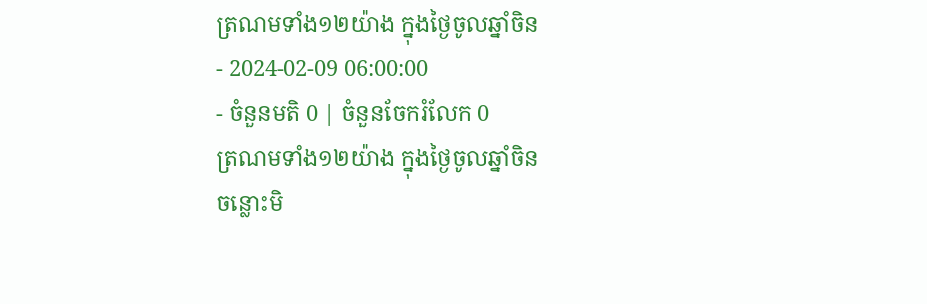ត្រណមទាំង១២យ៉ាង ក្នុងថ្ងៃចូលឆ្នាំចិន
- 2024-02-09 06:00:00
- ចំនួនមតិ 0 | ចំនួនចែករំលែក 0
ត្រណមទាំង១២យ៉ាង ក្នុងថ្ងៃចូលឆ្នាំចិន
ចន្លោះមិ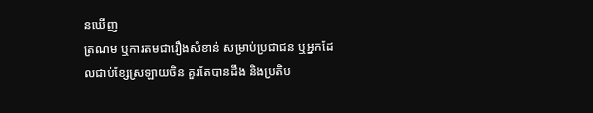នឃើញ
ត្រណម ឬការតមជារឿងសំខាន់ សម្រាប់ប្រជាជន ឬអ្នកដែលជាប់ខ្សែស្រឡាយចិន គួរតែបានដឹង និងប្រតិប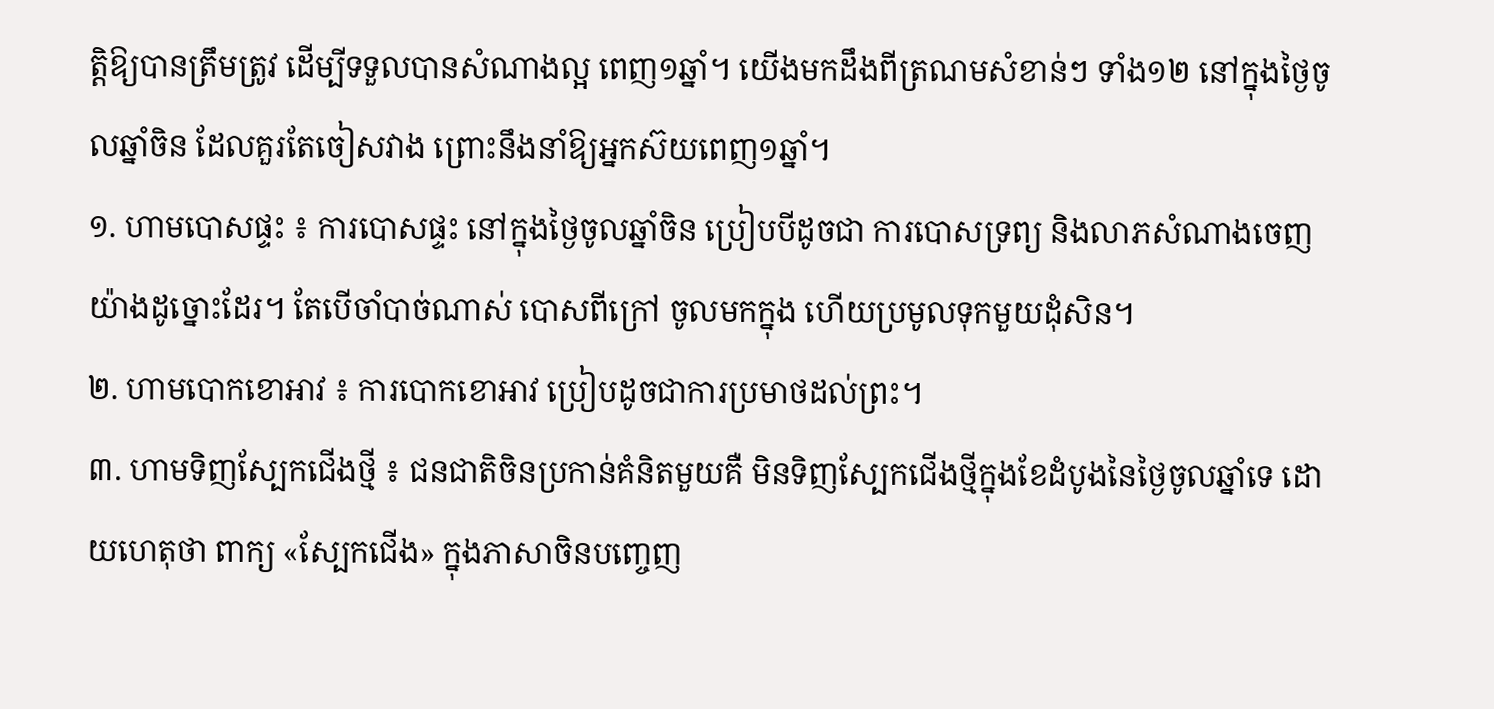ត្តិឱ្យបានត្រឹមត្រូវ ដើម្បីទទួលបានសំណាងល្អ ពេញ១ឆ្នាំ។ យើងមកដឹងពីត្រណមសំខាន់ៗ ទាំង១២ នៅក្នុងថ្ងៃចូលឆ្នាំចិន ដែលគួរតែចៀសវាង ព្រោះនឹងនាំឱ្យអ្នកស៊យពេញ១ឆ្នាំ។
១. ហាមបោសផ្ទះ ៖ ការបោសផ្ទះ នៅក្នុងថ្ងៃចូលឆ្នាំចិន ប្រៀបបីដូចជា ការបោសទ្រព្យ និងលាភសំណាងចេញយ៉ាងដូច្នោះដែរ។ តែបើចាំបាច់ណាស់ បោសពីក្រៅ ចូលមកក្នុង ហើយប្រមូលទុកមួយដុំសិន។
២. ហាមបោកខោអាវ ៖ ការបោកខោអាវ ប្រៀបដូចជាការប្រមាថដល់ព្រះ។
៣. ហាមទិញស្បែកជើងថ្មី ៖ ជនជាតិចិនប្រកាន់គំនិតមួយគឺ មិនទិញស្បែកជើងថ្មីក្នុងខែដំបូងនៃថ្ងៃចូលឆ្នាំទេ ដោយហេតុថា ពាក្យ «ស្បែកជើង» ក្នុងភាសាចិនបញ្ចេញ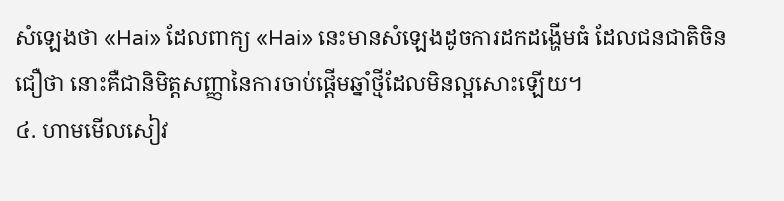សំឡេងថា «Hai» ដែលពាក្យ «Hai» នេះមានសំឡេងដូចការដកដង្ហើមធំ ដែលជនជាតិចិនជឿថា នោះគឺជានិមិត្តសញ្ញានៃការចាប់ផ្តើមឆ្នាំថ្មីដែលមិនល្អសោះឡើយ។
៤. ហាមមើលសៀវ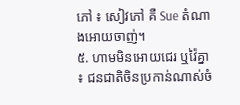ភៅ ៖ សៀវភៅ គឺ Sue តំណាងអោយចាញ់។
៥. ហាមមិនអោយជេរ ឬវ៉ៃគ្នា ៖ ជនជាតិចិនប្រកាន់ណាស់ចំ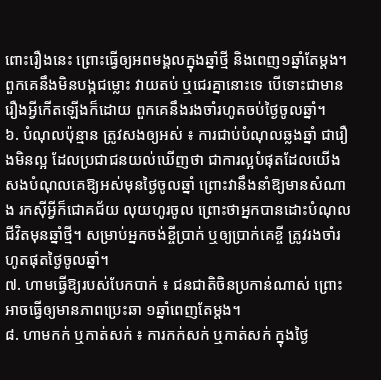ពោះរឿងនេះ ព្រោះធ្វើឲ្យអពមង្គលក្នុងឆ្នាំថ្មី និងពេញ១ឆ្នាំតែម្តង។ ពួកគេនឹងមិនបង្កជម្លោះ វាយតប់ ឬជេរគ្នានោះទេ បើទោះជាមានរឿងអ្វីកើតឡើងក៏ដោយ ពួកគេនឹងរងចាំរហូតចប់ថ្ងៃចូលឆ្នាំ។
៦. បំណុលប៉ុន្មាន ត្រូវសងឲ្យអស់ ៖ ការជាប់បំណុលឆ្លងឆ្នាំ ជារឿងមិនល្អ ដែលប្រជាជនយល់ឃើញថា ជាការល្អបំផុតដែលយើងសងបំណុលគេឱ្យអស់មុនថ្ងៃចូលឆ្នាំ ព្រោះវានឹងនាំឱ្យមានសំណាង រកស៊ីអ្វីក៏ជោគជ័យ លុយហូរចូល ព្រោះថាអ្នកបានដោះបំណុលជីវិតមុនឆ្នាំថ្មី។ សម្រាប់អ្នកចង់ខ្ចីប្រាក់ ឬឲ្យប្រាក់គេខ្ចី ត្រូវរងចាំរហូតផុតថ្ងៃចូលឆ្នាំ។
៧. ហាមធ្វើឱ្យរបស់បែកបាក់ ៖ ជនជាតិចិនប្រកាន់ណាស់ ព្រោះអាចធ្វើឲ្យមានភាពប្រេះឆា ១ឆ្នាំពេញតែម្តង។
៨. ហាមកក់ ឬកាត់សក់ ៖ ការកក់សក់ ឬកាត់សក់ ក្នុងថ្ងៃ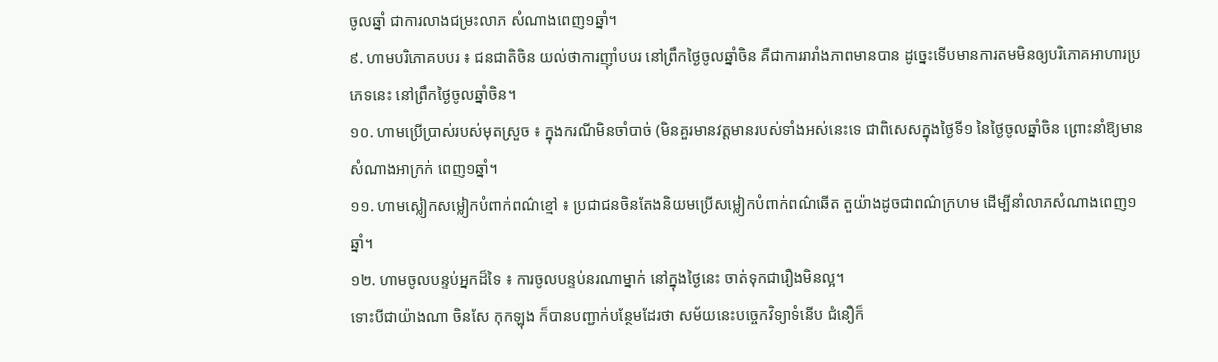ចូលឆ្នាំ ជាការលាងជម្រះលាភ សំណាងពេញ១ឆ្នាំ។
៩. ហាមបរិភោគបបរ ៖ ជនជាតិចិន យល់ថាការញ៉ាំបបរ នៅព្រឹកថ្ងៃចូលឆ្នាំចិន គឺជាការរារាំងភាពមានបាន ដូច្នេះទើបមានការតមមិនឲ្យបរិភោគអាហារប្រភេទនេះ នៅព្រឹកថ្ងៃចូលឆ្នាំចិន។
១០. ហាមប្រើប្រាស់របស់មុតស្រួច ៖ ក្នុងករណីមិនចាំបាច់ (មិនគួរមានវត្តមានរបស់ទាំងអស់នេះទេ ជាពិសេសក្នុងថ្ងៃទី១ នៃថ្ងៃចូលឆ្នាំចិន ព្រោះនាំឱ្យមានសំណាងអាក្រក់ ពេញ១ឆ្នាំ។
១១. ហាមស្លៀកសម្លៀកបំពាក់ពណ៌ខ្មៅ ៖ ប្រជាជនចិនតែងនិយមប្រើសម្លៀកបំពាក់ពណ៌ឆើត តួយ៉ាងដូចជាពណ៌ក្រហម ដើម្បីនាំលាភសំណាងពេញ១ឆ្នាំ។
១២. ហាមចូលបន្ទប់អ្នកដ៏ទៃ ៖ ការចូលបន្ទប់នរណាម្នាក់ នៅក្នុងថ្ងៃនេះ ចាត់ទុកជារឿងមិនល្អ។
ទោះបីជាយ៉ាងណា ចិនសែ កុកឡុង ក៏បានបញ្ជាក់បន្ថែមដែរថា សម័យនេះបច្ចេកវិទ្យាទំនើប ជំនឿក៏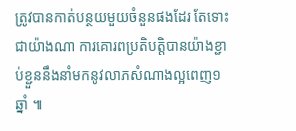ត្រូវបានកាត់បន្ថយមួយចំនួនផងដែរ តែទោះជាយ៉ាងណា ការគោរពប្រតិបត្តិបានយ៉ាងខ្ជាប់ខ្ជួននឹងនាំមកនូវលាភសំណាងល្អពេញ១ឆ្នាំ ៕